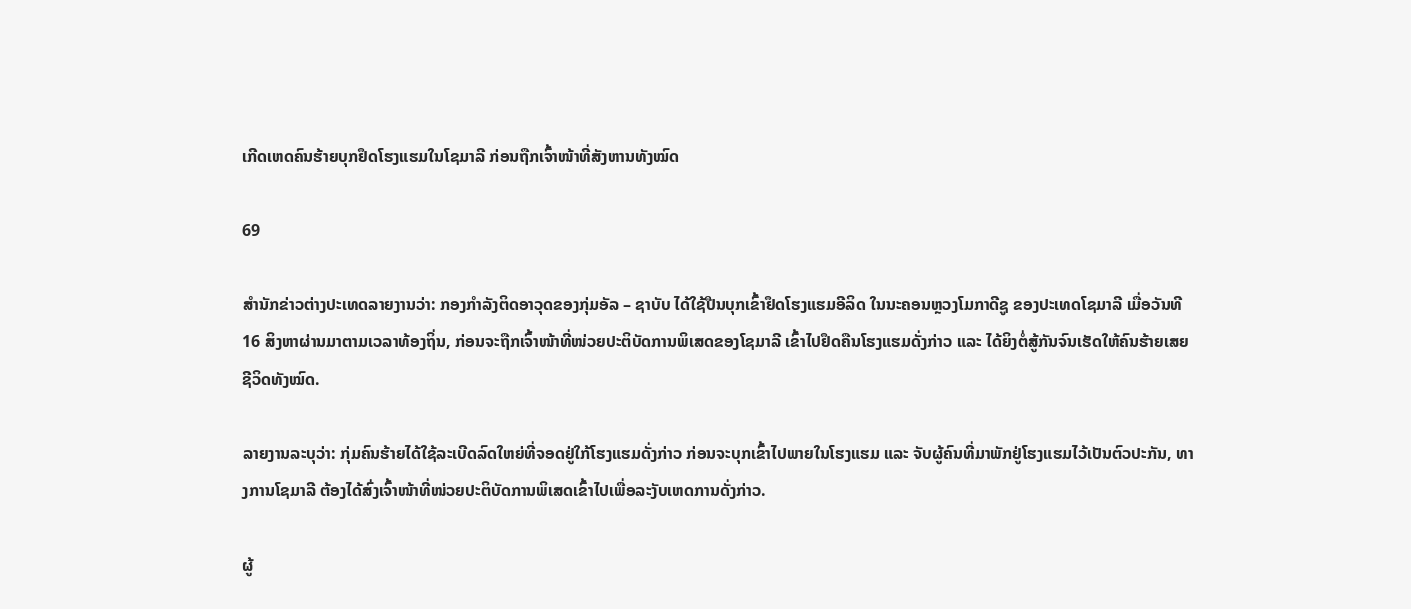ເກີດເຫດຄົນຮ້າຍບຸກຢຶດໂຮງແຮມໃນໂຊມາລີ ກ່ອນຖືກເຈົ້າໜ້າທີ່ສັງຫານທັງໝົດ

69

ສຳນັກຂ່າວຕ່າງປະເທດລາຍງານວ່າ: ກອງກຳລັງຕິດອາວຸດຂອງກຸ່ມອັລ – ຊາບັບ ໄດ້ໃຊ້ປືນບຸກເຂົ້າຢຶດໂຮງແຮມອີລິດ ໃນນະຄອນຫຼວງໂມກາດີຊູ ຂອງປະເທດໂຊມາລີ ເມື່ອວັນທີ 16 ສິງຫາຜ່ານມາຕາມເວລາທ້ອງຖິ່ນ, ກ່ອນຈະຖືກເຈົ້າໜ້າທີ່ໜ່ວຍປະຕິບັດການພິເສດຂອງໂຊມາລີ ເຂົ້າໄປຢຶດຄືນໂຮງແຮມດັ່ງກ່າວ ແລະ ໄດ້ຍິງຕໍ່ສູ້ກັນຈົນເຮັດໃຫ້ຄົນຮ້າຍເສຍຊີວິດທັງໝົດ.

ລາຍງານລະບຸວ່າ: ກຸ່ມຄົນຮ້າຍໄດ້ໃຊ້ລະເບີດລົດໃຫຍ່ທີ່ຈອດຢູ່ໃກ້ໂຮງແຮມດັ່ງກ່າວ ກ່ອນຈະບຸກເຂົ້າໄປພາຍໃນໂຮງແຮມ ແລະ ຈັບຜູ້ຄົນທີ່ມາພັກຢູ່ໂຮງແຮມໄວ້ເປັນຕົວປະກັນ, ທາງການໂຊມາລີ ຕ້ອງໄດ້ສົ່ງເຈົ້າໜ້າທີ່ໜ່ວຍປະຕິບັດການພິເສດເຂົ້າໄປເພື່ອລະງັບເຫດການດັ່ງກ່າວ.

ຜູ້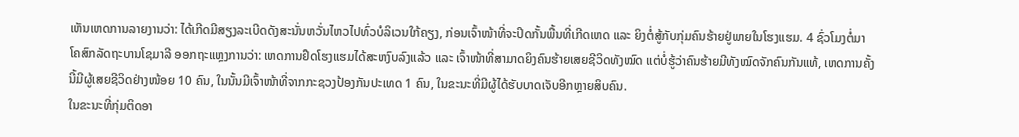ເຫັນເຫດການລາຍງານວ່າ: ໄດ້ເກີດມີສຽງລະເບີດດັງສະນັ່ນຫວັ່ນໄຫວໄປທົ່ວບໍລິເວນໃກ້ຄຽງ, ກ່ອນເຈົ້າໜ້າທີ່ຈະປິດກັ້ນພື້ນທີ່ເກີດເຫດ ແລະ ຍິງຕໍ່ສູ້ກັບກຸ່ມຄົນຮ້າຍຢູ່ພາຍໃນໂຮງແຮມ. 4 ຊົ່ວໂມງຕໍ່ມາ ໂຄສົກລັດຖະບານໂຊມາລີ ອອກຖະແຫຼງການວ່າ: ເຫດການຢຶດໂຮງແຮມໄດ້ສະຫງົບລົງແລ້ວ ແລະ ເຈົ້າໜ້າທີ່ສາມາດຍິງຄົນຮ້າຍເສຍຊີວິດທັງໝົດ ແຕ່ບໍ່ຮູ້ວ່າຄົນຮ້າຍມີທັງໝົດຈັກຄົນກັນແທ້, ເຫດການຄັ້ງນີ້ມີຜູ້ເສຍຊີວິດຢ່າງໜ້ອຍ 10 ຄົນ, ໃນນັ້ນມີເຈົ້າໜ້າທີ່ຈາກກະຊວງປ້ອງກັນປະເທດ 1 ຄົນ, ໃນຂະນະທີ່ມີຜູ້ໄດ້ຮັບບາດເຈັບອີກຫຼາຍສິບຄົນ.
ໃນຂະນະທີ່ກຸ່ມຕິດອາ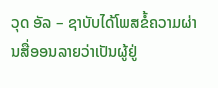ວຸດ ອັລ – ຊາບັບໄດ້ໂພສຂໍ້ຄວາມຜ່ານສື່ອອນລາຍວ່າເປັນຜູ້ຢູ່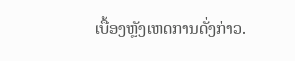ເບື້ອງຫຼັງເຫດການດັ່ງກ່າວ.